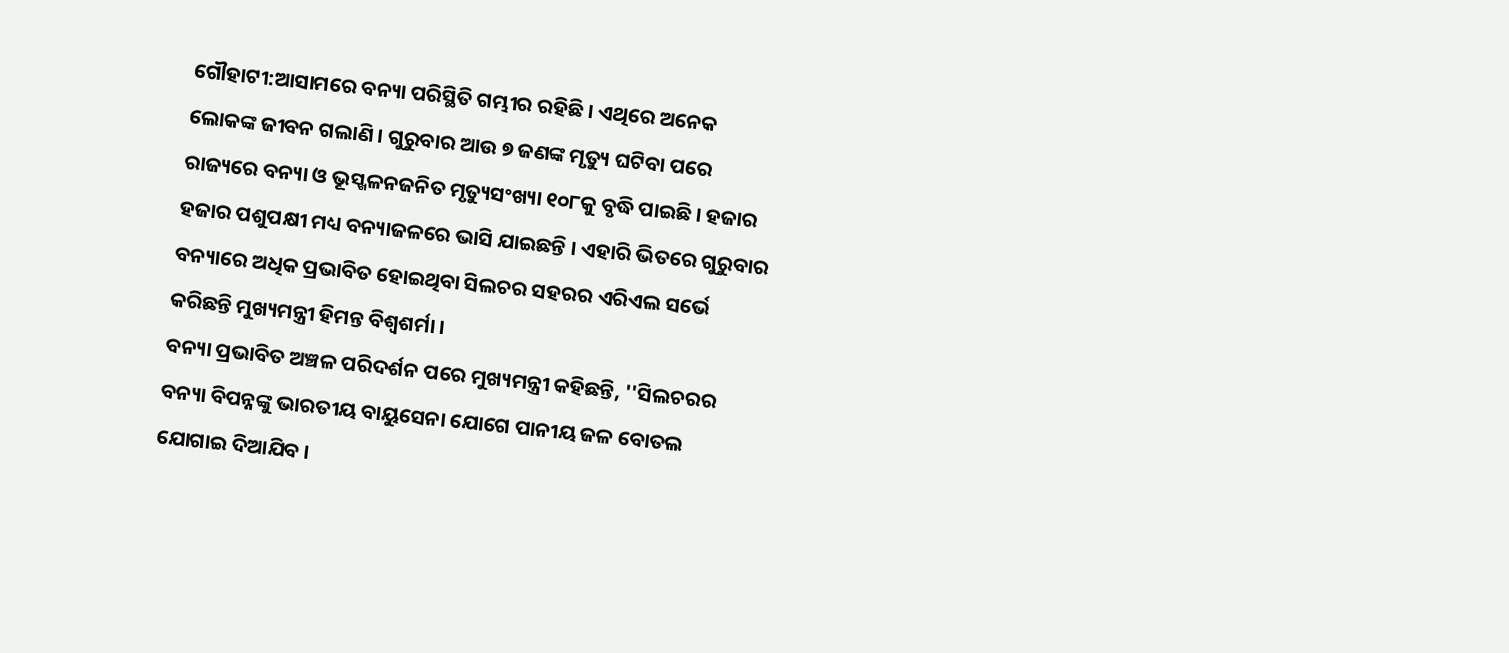ଗୌହାଟୀ:ଆସାମରେ ବନ୍ୟା ପରିସ୍ଥିତି ଗମ୍ଭୀର ରହିଛି । ଏଥିରେ ଅନେକ ଲୋକଙ୍କ ଜୀବନ ଗଲାଣି । ଗୁରୁବାର ଆଉ ୭ ଜଣଙ୍କ ମୃତ୍ୟୁ ଘଟିବା ପରେ ରାଜ୍ୟରେ ବନ୍ୟା ଓ ଭୂସ୍ଖଳନଜନିତ ମୃତ୍ୟୁସଂଖ୍ୟା ୧୦୮କୁ ବୃଦ୍ଧି ପାଇଛି । ହଜାର ହଜାର ପଶୁପକ୍ଷୀ ମଧ୍ୟ ବନ୍ୟାଜଳରେ ଭାସି ଯାଇଛନ୍ତି । ଏହାରି ଭିତରେ ଗୁରୁବାର ବନ୍ୟାରେ ଅଧିକ ପ୍ରଭାବିତ ହୋଇଥିବା ସିଲଚର ସହରର ଏରିଏଲ ସର୍ଭେ କରିଛନ୍ତି ମୁଖ୍ୟମନ୍ତ୍ରୀ ହିମନ୍ତ ବିଶ୍ବଶର୍ମା ।
ବନ୍ୟା ପ୍ରଭାବିତ ଅଞ୍ଚଳ ପରିଦର୍ଶନ ପରେ ମୁଖ୍ୟମନ୍ତ୍ରୀ କହିଛନ୍ତି, ''ସିଲଚରର ବନ୍ୟା ବିପନ୍ନଙ୍କୁ ଭାରତୀୟ ବାୟୁସେନା ଯୋଗେ ପାନୀୟ ଜଳ ବୋତଲ ଯୋଗାଇ ଦିଆଯିବ ।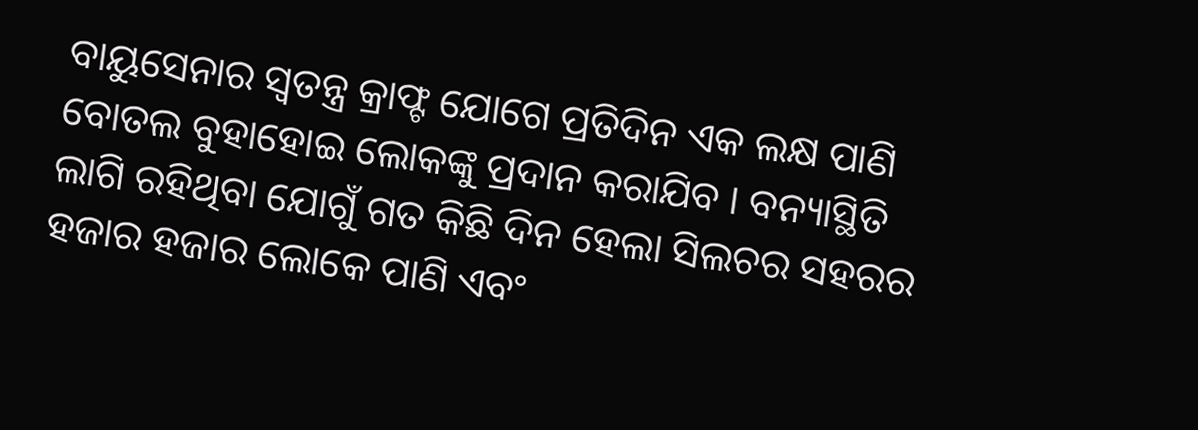ବାୟୁସେନାର ସ୍ବତନ୍ତ୍ର କ୍ରାଫ୍ଟ ଯୋଗେ ପ୍ରତିଦିନ ଏକ ଲକ୍ଷ ପାଣି ବୋତଲ ବୁହାହୋଇ ଲୋକଙ୍କୁ ପ୍ରଦାନ କରାଯିବ । ବନ୍ୟାସ୍ଥିତି ଲାଗି ରହିଥିବା ଯୋଗୁଁ ଗତ କିଛି ଦିନ ହେଲା ସିଲଚର ସହରର ହଜାର ହଜାର ଲୋକେ ପାଣି ଏବଂ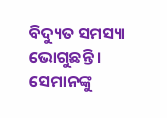ବିଦ୍ୟୁତ ସମସ୍ୟା ଭୋଗୁଛନ୍ତି । ସେମାନଙ୍କୁ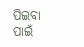ପିଇବା ପାଇଁ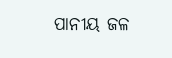ପାନୀୟ ଜଳ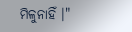ମିଳୁନାହିଁ ।"